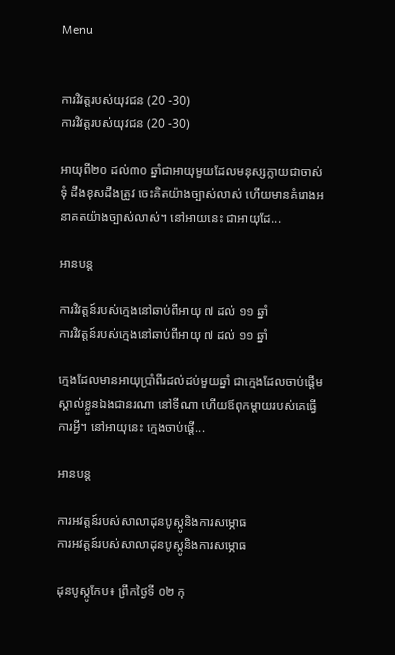Menu


ការវិវត្តរបស់យុវជន (20 -30)
ការវិវត្តរបស់យុវជន (20 -30)

អាយុពី២០ ដល់៣០ ឆ្នាំជាអាយុមួយដែលមនុស្សក្លាយជាចាស់ទុំ ដឹងខុសដឹងត្រូវ ចេះគិតយ៉ាងច្បាស់លាស់ ហើយមានគំរោងអនាគតយ៉ាងច្បាស់លាស់។ នៅអាយនេះ ជាអាយុដែ...

អានបន្ត

ការវិវត្តន៍របស់ក្មេងនៅឆាប់ពីអាយុ ៧ ដល់ ១១ ឆ្នាំ
ការវិវត្តន៍របស់ក្មេងនៅឆាប់ពីអាយុ ៧ ដល់ ១១ ឆ្នាំ

ក្មេងដែលមានអាយុប្រាំពីរដល់ដប់មួយឆ្នាំ ជាក្មេងដែលចាប់ផ្តើមស្គាល់ខ្លួនឯងជានរណា នៅទីណា ហើយឪពុកម្តាយរបស់គេធ្វើការអ្វី។ នៅអាយុនេះ ក្មេងចាប់ផ្តើ...

អានបន្ត

ការអវត្តន៍របស់សាលាដុនបូស្កូនិងការសម្ភោធ
ការអវត្តន៍របស់សាលាដុនបូស្កូនិងការសម្ភោធ

ដុនបូស្កូកែប៖ ព្រឹកថៃ្ងទី ០២ កុ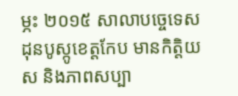ម្ភះ ២០១៥ សាលាបច្ចេទេសដុនបូស្កូខេត្តកែប មានកិត្តិយស និងភាពសប្បា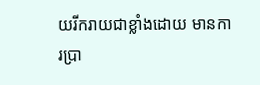យរីករាយជាខ្លាំងដោយ មានការប្រា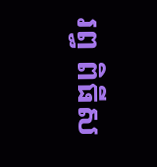រព្ធ ពិធីស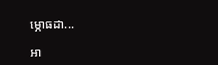ម្ភោធដា...

អា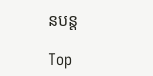នបន្ត

Top